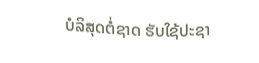ບໍລິສຸດຕໍ່ຊາດ ຮັບໃຊ້ປະຊາ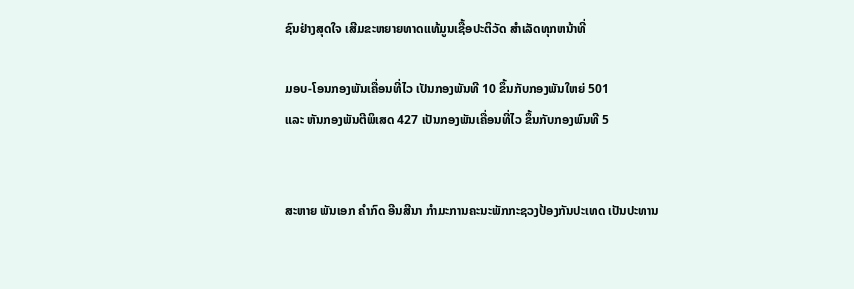ຊົນຢ່າງສຸດໃຈ ເສີມຂະຫຍາຍທາດແທ້ມູນເຊື້ອປະຕິວັດ ສໍາເລັດທຸກຫນ້າທີ່

ມອບ-ໂອນກອງພັນເຄື່ອນທີ່ໄວ ເປັນກອງພັນທີ 10 ຂຶ້ນກັບກອງພັນໃຫຍ່ 501
ແລະ ຫັນກອງພັນຕີພິເສດ 427 ເປັນກອງພັນເຄື່ອນທີ່ໄວ ຂຶ້ນກັບກອງພົນທີ 5


ສະຫາຍ ພັນເອກ ຄໍາກົດ ອີນສີນາ ກໍາມະການຄະນະພັກກະຊວງປ້ອງກັນປະເທດ ເປັນປະທານ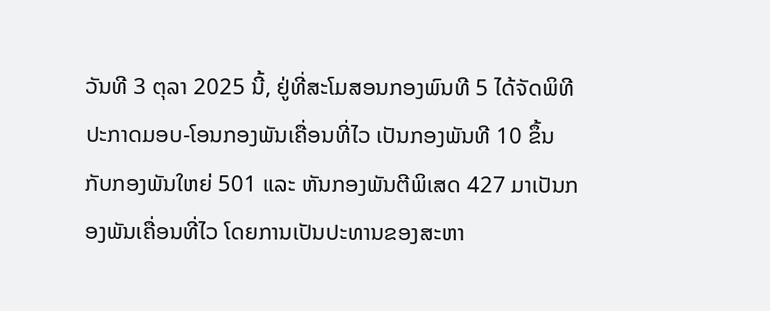ວັນທີ 3 ຕຸລາ 2025 ນີ້, ຢູ່ທີ່ສະໂມສອນກອງພົນທີ 5 ໄດ້ຈັດພິທີປະກາດມອບ-ໂອນກອງພັນເຄື່ອນທີ່ໄວ ເປັນກອງພັນທີ 10 ຂຶ້ນ
ກັບກອງພັນໃຫຍ່ 501 ແລະ ຫັນກອງພັນຕີພິເສດ 427 ມາເປັນກອງພັນເຄື່ອນທີ່ໄວ ໂດຍການເປັນປະທານຂອງສະຫາ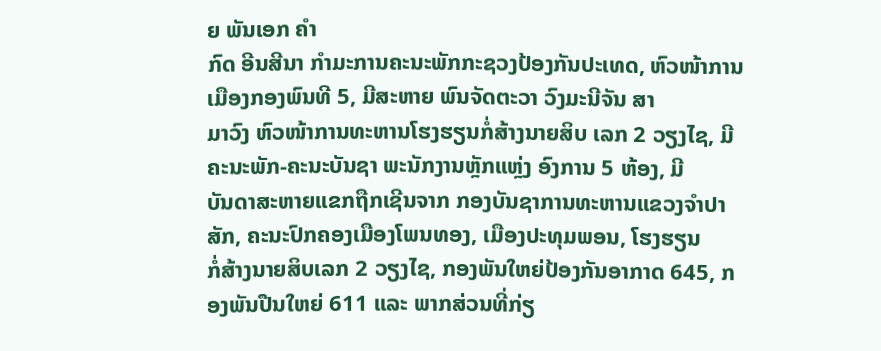ຍ ພັນເອກ ຄໍາ
ກົດ ອີນສີນາ ກໍາມະການຄະນະພັກກະຊວງປ້ອງກັນປະເທດ, ຫົວໜ້າການເມືອງກອງພົນທີ 5, ມີສະຫາຍ ພົນຈັດຕະວາ ວົງມະນີຈັນ ສາ
ມາວົງ ຫົວໜ້າການທະຫານໂຮງຮຽນກໍ່ສ້າງນາຍສິບ ເລກ 2 ວຽງໄຊ, ມີຄະນະພັກ-ຄະນະບັນຊາ ພະນັກງານຫຼັກແຫຼ່ງ ອົງການ 5 ຫ້ອງ, ມີ
ບັນດາສະຫາຍແຂກຖືກເຊີນຈາກ ກອງບັນຊາການທະຫານແຂວງຈຳປາສັກ, ຄະນະປົກຄອງເມືອງໂພນທອງ, ເມືອງປະທຸມພອນ, ໂຮງຮຽນ
ກໍ່ສ້າງນາຍສິບເລກ 2 ວຽງໄຊ, ກອງພັນໃຫຍ່ປ້ອງກັນອາກາດ 645, ກອງພັນປືນໃຫຍ່ 611 ແລະ ພາກສ່ວນທີ່ກ່ຽ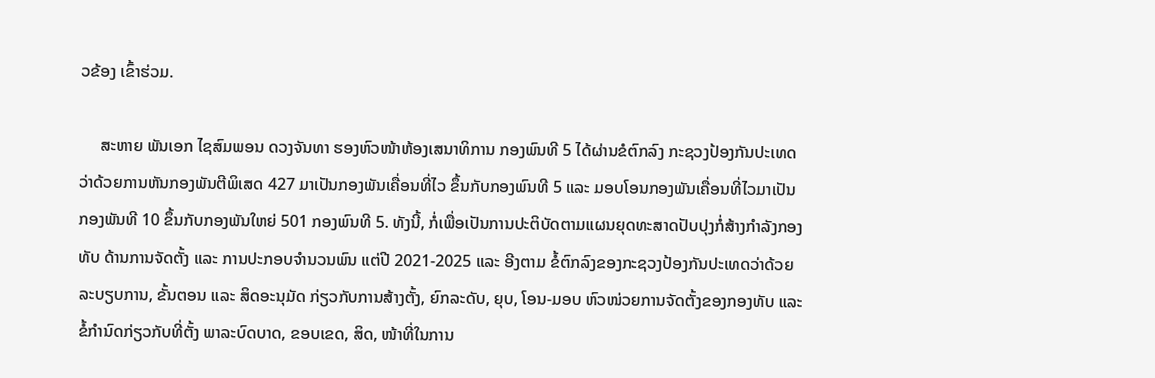ວຂ້ອງ ເຂົ້າຮ່ວມ.

     ສະຫາຍ ພັນເອກ ໄຊສົມພອນ ດວງຈັນທາ ຮອງຫົວໜ້າຫ້ອງເສນາທິການ ກອງພົນທີ 5 ໄດ້ຜ່ານຂໍຕົກລົງ ກະຊວງປ້ອງກັນປະເທດ
ວ່າດ້ວຍການຫັນກອງພັນຕີພິເສດ 427 ມາເປັນກອງພັນເຄື່ອນທີ່ໄວ ຂຶ້ນກັບກອງພົນທີ 5 ແລະ ມອບໂອນກອງພັນເຄື່ອນທີ່ໄວມາເປັນ
ກອງພັນທີ 10 ຂຶ້ນກັບກອງພັນໃຫຍ່ 501 ກອງພົນທີ 5. ທັງນີ້, ກໍ່ເພື່ອເປັນການປະຕິບັດຕາມແຜນຍຸດທະສາດປັບປຸງກໍ່ສ້າງກຳລັງກອງ
ທັບ ດ້ານການຈັດຕັ້ງ ແລະ ການປະກອບຈຳນວນພົນ ແຕ່ປີ 2021-2025 ແລະ ອີງຕາມ ຂໍ້ຕົກລົງຂອງກະຊວງປ້ອງກັນປະເທດວ່າດ້ວຍ
ລະບຽບການ, ຂັ້ນຕອນ ແລະ ສິດອະນຸມັດ ກ່ຽວກັບການສ້າງຕັ້ງ, ຍົກລະດັບ, ຍຸບ, ໂອນ-ມອບ ຫົວໜ່ວຍການຈັດຕັ້ງຂອງກອງທັບ ແລະ
ຂໍ້ກໍານົດກ່ຽວກັບທີ່ຕັ້ງ ພາລະບົດບາດ, ຂອບເຂດ, ສິດ, ໜ້າທີ່ໃນການ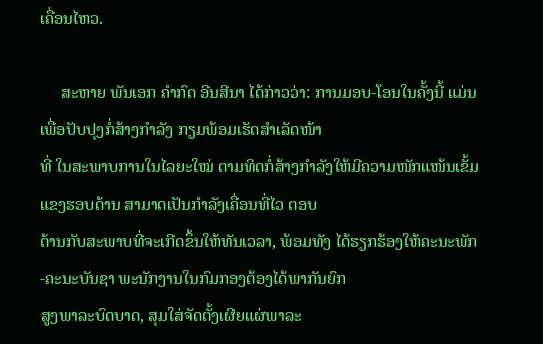ເຄື່ອນໄຫວ.

     ສະຫາຍ ພັນເອກ ຄໍາກົດ ອີນສີນາ ໄດ້ກ່າວວ່າ: ການມອບ-ໂອນໃນຄັ້ງນີ້ ແມ່ນເພື່ອປັບປຸງກໍ່ສ້າງກຳລັງ ກຽມພ້ອມເຮັດສຳເລັດໜ້າ
ທີ່ ໃນສະພາບການໃນໄລຍະໃໝ່ ຕາມທິດກໍ່ສ້າງກໍາລັງໃຫ້ມີຄວາມໜັກແໜ້ນເຂັ້ມແຂງຮອບດ້ານ ສາມາດເປັນກຳລັງເຄື່ອນທີ່ໄວ ຕອບ
ຕ້ານກັບສະພາບທີ່ຈະເກີດຂຶ້ນໃຫ້ທັນເວລາ, ພ້ອມທັງ ໄດ້ຮຽກຮ້ອງໃຫ້ຄະນະພັກ-ຄະນະບັນຊາ ພະນັກງານໃນກົມກອງຕ້ອງໄດ້ພາກັນຍົກ
ສູງພາລະບົດບາດ, ສຸມໃສ່ຈັດຕັ້ງເຜີຍແຜ່ພາລະ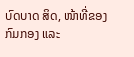ບົດບາດ ສິດ, ໜ້າທີ່ຂອງກົມກອງ ແລະ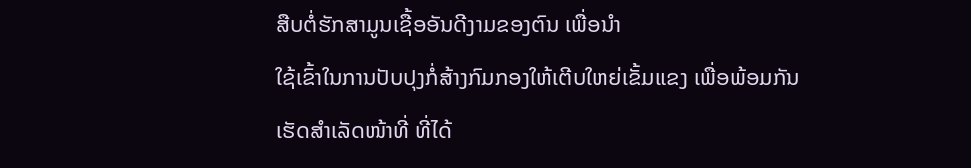ສືບຕໍ່ຮັກສາມູນເຊື້ອອັນດີງາມຂອງຕົນ ເພື່ອນຳ
ໃຊ້ເຂົ້າໃນການປັບປຸງກໍ່ສ້າງກົມກອງໃຫ້ເຕີບໃຫຍ່ເຂັ້ມແຂງ ເພື່ອພ້ອມກັນເຮັດສຳເລັດໜ້າທີ່ ທີ່ໄດ້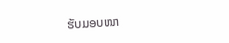ຮັບມອບໜາ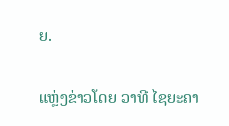ຍ.

ແຫຼ່ງຂ່າວໂດຍ ວາທີ ໄຊຍະຄາ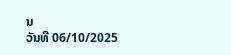ນ
ວັນທີ 06/10/2025